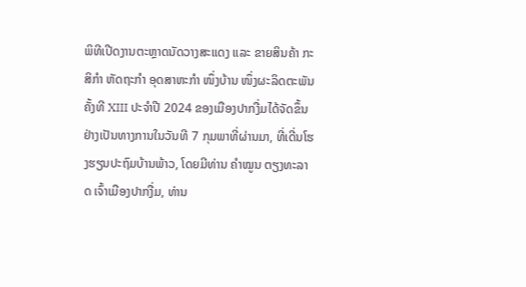ພິທີເປີດງານຕະຫຼາດນັດວາງສະແດງ ແລະ ຂາຍສິນຄ້າ ກະສິກຳ ຫັດຖະກຳ ອຸດສາຫະກຳ ໜຶ່ງບ້ານ ໜຶ່ງຜະລິດຕະພັນ ຄັ້ງທີ XIII ປະຈຳປີ 2024 ຂອງເມືອງປາກງື່ມໄດ້ຈັດຂຶ້ນຢ່າງເປັນທາງການໃນວັນທີ 7 ກຸມພາທີ່ຜ່ານມາ, ທີ່ເດີ່ນໂຮງຮຽນປະຖົມບ້ານພ້າວ, ໂດຍມີທ່ານ ຄໍາໝູນ ຕຽງທະລາດ ເຈົ້າເມືອງປາກງື່ມ, ທ່ານ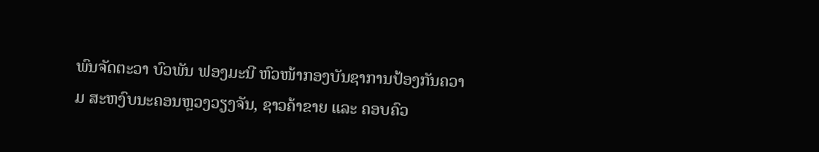ພົນຈັດຕະວາ ບົວພັນ ຟອງມະນີ ຫົວໜ້າກອງບັນຊາການປ້ອງກັນຄວາມ ສະຫງົບນະຄອນຫຼວງວຽງຈັນ, ຊາວຄ້າຂາຍ ແລະ ຄອບຄົວ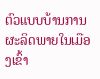ຕົວແບບບ້ານການຜະລິດພາຍໃນເມືອງເຂົ້າ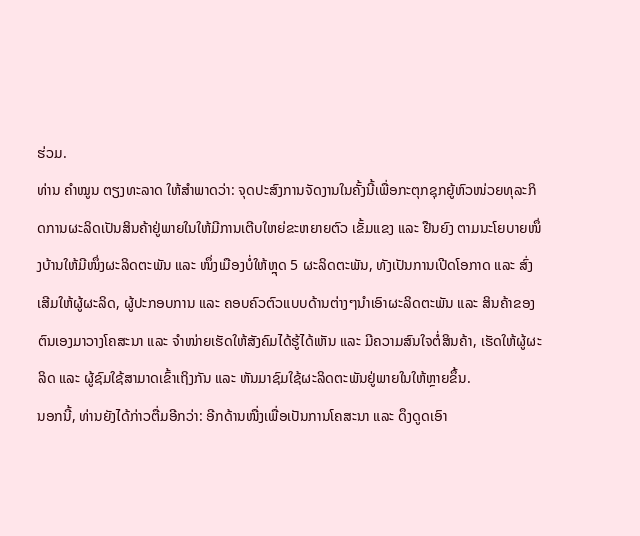ຮ່ວມ.
ທ່ານ ຄໍາໝູນ ຕຽງທະລາດ ໃຫ້ສໍາພາດວ່າ: ຈຸດປະສົງການຈັດງານໃນຄັ້ງນີ້ເພື່ອກະຕຸກຊຸກຍູ້ຫົວໜ່ວຍທຸລະກິດການຜະລິດເປັນສິນຄ້າຢູ່ພາຍໃນໃຫ້ມີການເຕີບໃຫຍ່ຂະຫຍາຍຕົວ ເຂັ້ມແຂງ ແລະ ຢືນຍົງ ຕາມນະໂຍບາຍໜຶ່ງບ້ານໃຫ້ມີໜຶ່ງຜະລິດຕະພັນ ແລະ ໜຶ່ງເມືອງບໍ່ໃຫ້ຫຼຸດ 5 ຜະລິດຕະພັນ, ທັງເປັນການເປີດໂອກາດ ແລະ ສົ່ງເສີມໃຫ້ຜູ້ຜະລິດ, ຜູ້ປະກອບການ ແລະ ຄອບຄົວຕົວແບບດ້ານຕ່າງໆນໍາເອົາຜະລິດຕະພັນ ແລະ ສິນຄ້າຂອງຕົນເອງມາວາງໂຄສະນາ ແລະ ຈຳໜ່າຍເຮັດໃຫ້ສັງຄົມໄດ້ຮູ້ໄດ້ເຫັນ ແລະ ມີຄວາມສົນໃຈຕໍ່ສິນຄ້າ, ເຮັດໃຫ້ຜູ້ຜະລິດ ແລະ ຜູ້ຊົມໃຊ້ສາມາດເຂົ້າເຖິງກັນ ແລະ ຫັນມາຊົມໃຊ້ຜະລິດຕະພັນຢູ່ພາຍໃນໃຫ້ຫຼາຍຂຶ້ນ.
ນອກນີ້, ທ່ານຍັງໄດ້ກ່າວຕື່ມອີກວ່າ: ອີກດ້ານໜື່ງເພື່ອເປັນການໂຄສະນາ ແລະ ດຶງດູດເອົາ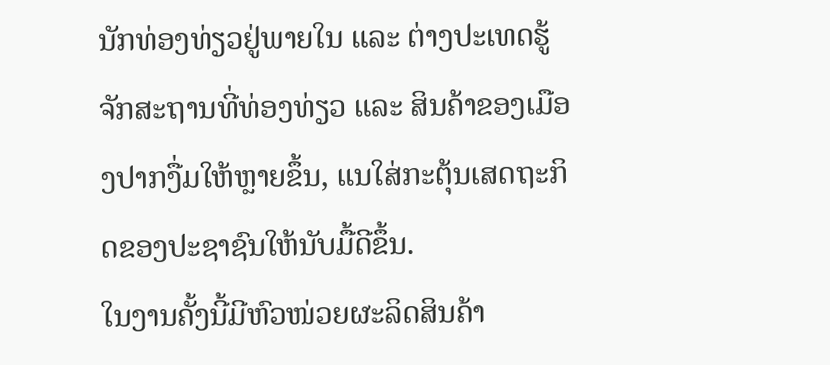ນັກທ່ອງທ່ຽວຢູ່ພາຍໃນ ແລະ ຕ່າງປະເທດຮູ້ຈັກສະຖານທີ່ທ່ອງທ່ຽວ ແລະ ສິນຄ້າຂອງເມືອງປາກງື່ມໃຫ້ຫຼາຍຂຶ້ນ, ແນໃສ່ກະຕຸ້ນເສດຖະກິດຂອງປະຊາຊົນໃຫ້ນັບມື້ດີຂຶ້ນ.
ໃນງານຄັ້ງນີ້ມີຫົວໜ່ວຍຜະລິດສິນຄ້າ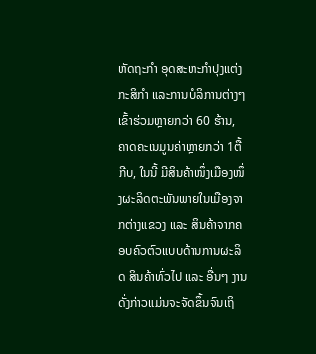ຫັດຖະກຳ ອຸດສະຫະກຳປຸງແຕ່ງ ກະສິກໍາ ແລະການບໍລິການຕ່າງໆເຂົ້າຮ່ວມຫຼາຍກວ່າ 60 ຮ້ານ, ຄາດຄະເນມູນຄ່າຫຼາຍກວ່າ 1ຕື້ກີບ, ໃນນີ້ ມີສິນຄ້າໜຶ່ງເມືອງໜຶ່ງຜະລິດຕະພັນພາຍໃນເມືອງຈາກຕ່າງແຂວງ ແລະ ສິນຄ້າຈາກຄອບຄົວຕົວແບບດ້ານການຜະລິດ ສິນຄ້າທົ່ວໄປ ແລະ ອື່ນໆ ງານດັ່ງກ່າວແມ່ນຈະຈັດຂຶ້ນຈົນເຖິ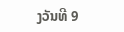ງວັນທີ 9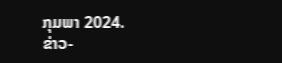ກຸມພາ 2024.
ຂ່າວ-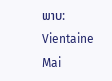ພາບ: Vientaine Mai